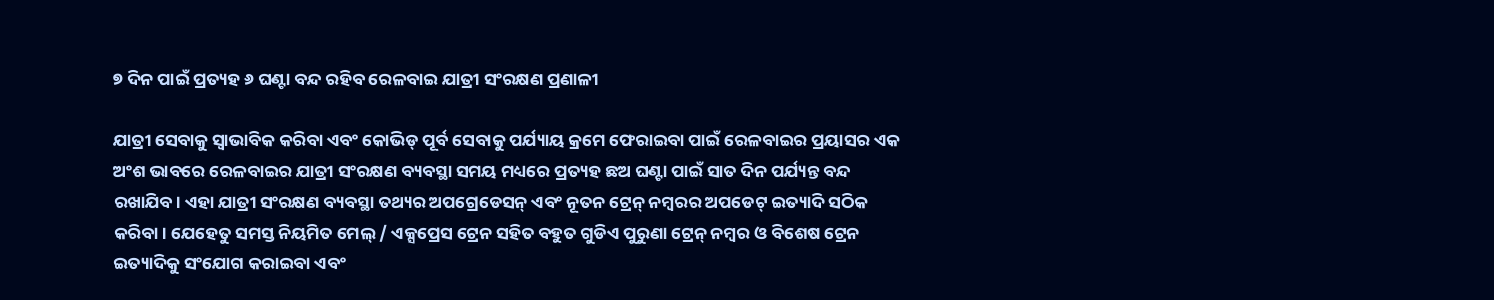୭ ଦିନ ପାଇଁ ପ୍ରତ୍ୟହ ୬ ଘଣ୍ଟା ବନ୍ଦ ରହିବ ରେଳବାଇ ଯାତ୍ରୀ ସଂରକ୍ଷଣ ପ୍ରଣାଳୀ

ଯାତ୍ରୀ ସେବାକୁ ସ୍ୱାଭାବିକ କରିବା ଏବଂ କୋଭିଡ୍ ପୂର୍ବ ସେବାକୁ ପର୍ଯ୍ୟାୟ କ୍ରମେ ଫେରାଇବା ପାଇଁ ରେଳବାଇର ପ୍ରୟାସର ଏକ ଅଂଶ ଭାବରେ ରେଳବାଇର ଯାତ୍ରୀ ସଂରକ୍ଷଣ ବ୍ୟବସ୍ଥା ସମୟ ମଧ୍ୟରେ ପ୍ରତ୍ୟହ ଛଅ ଘଣ୍ଟା ପାଇଁ ସାତ ଦିନ ପର୍ଯ୍ୟନ୍ତ ବନ୍ଦ ରଖାଯିବ। ଏହା ଯାତ୍ରୀ ସଂରକ୍ଷଣ ବ୍ୟବସ୍ଥା ତଥ୍ୟର ଅପଗ୍ରେଡେସନ୍ ଏବଂ ନୂତନ ଟ୍ରେନ୍ ନମ୍ବରର ଅପଡେଟ୍ ଇତ୍ୟାଦି ସଠିକ କରିବା। ଯେହେତୁ ସମସ୍ତ ନିୟମିତ ମେଲ୍ / ଏକ୍ସପ୍ରେସ ଟ୍ରେନ ସହିତ ବହୁତ ଗୁଡିଏ ପୁରୁଣା ଟ୍ରେନ୍ ନମ୍ବର ଓ ବିଶେଷ ଟ୍ରେନ ଇତ୍ୟାଦିକୁ ସଂଯୋଗ କରାଇବା ଏବଂ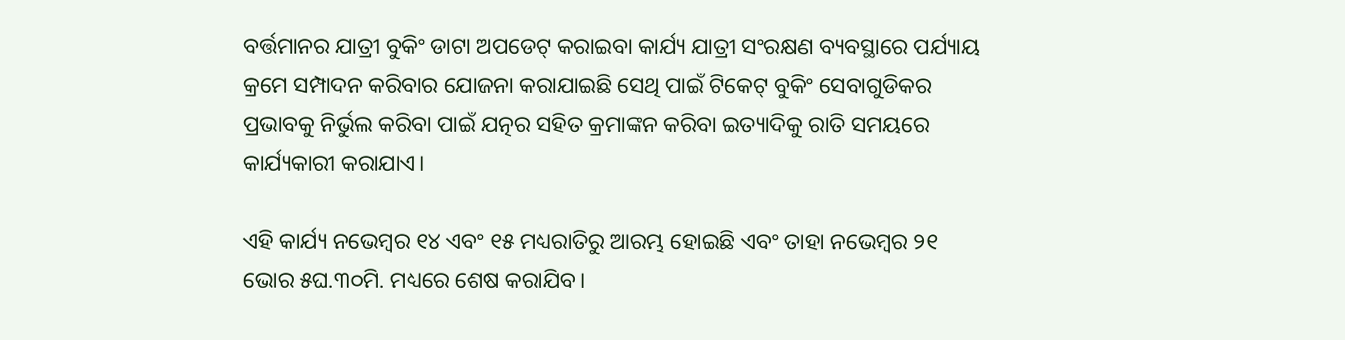ବର୍ତ୍ତମାନର ଯାତ୍ରୀ ବୁକିଂ ଡାଟା ଅପଡେଟ୍ କରାଇବା କାର୍ଯ୍ୟ ଯାତ୍ରୀ ସଂରକ୍ଷଣ ବ୍ୟବସ୍ଥାରେ ପର୍ଯ୍ୟାୟ କ୍ରମେ ସମ୍ପାଦନ କରିବାର ଯୋଜନା କରାଯାଇଛି ସେଥି ପାଇଁ ଟିକେଟ୍ ବୁକିଂ ସେବାଗୁଡିକର ପ୍ରଭାବକୁ ନିର୍ଭୁଲ କରିବା ପାଇଁ ଯତ୍ନର ସହିତ କ୍ରମାଙ୍କନ କରିବା ଇତ୍ୟାଦିକୁ ରାତି ସମୟରେ କାର୍ଯ୍ୟକାରୀ କରାଯାଏ।

ଏହି କାର୍ଯ୍ୟ ନଭେମ୍ବର ୧୪ ଏବଂ ୧୫ ମଧ୍ୟରାତିରୁ ଆରମ୍ଭ ହୋଇଛି ଏବଂ ତାହା ନଭେମ୍ବର ୨୧ ଭୋର ୫ଘ.୩୦ମି. ମଧ୍ୟରେ ଶେଷ କରାଯିବ।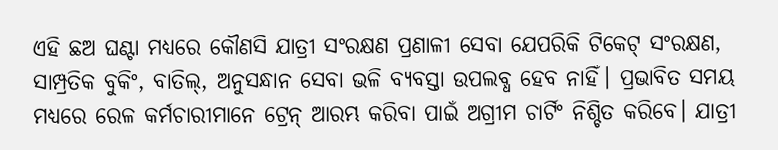ଏହି ଛଅ ଘଣ୍ଟା ମଧ୍ୟରେ କୌଣସି ଯାତ୍ରୀ ସଂରକ୍ଷଣ ପ୍ରଣାଳୀ ସେବା ଯେପରିକି ଟିକେଟ୍ ସଂରକ୍ଷଣ, ସାମ୍ପ୍ରତିକ ବୁକିଂ, ବାତିଲ୍, ଅନୁସନ୍ଧାନ ସେବା ଭଳି ବ୍ୟବସ୍ତା ଉପଲବ୍ଧ ହେବ ନାହିଁ। ପ୍ରଭାବିତ ସମୟ ମଧ୍ୟରେ ରେଳ କର୍ମଚାରୀମାନେ ଟ୍ରେନ୍ ଆରମ୍ଭ କରିବା ପାଇଁ ଅଗ୍ରୀମ ଚାର୍ଟିଂ ନିଶ୍ଚିତ କରିବେ। ଯାତ୍ରୀ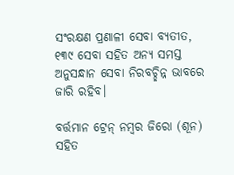ସଂରକ୍ଷଣ ପ୍ରଣାଳୀ ସେବା ବ୍ୟତୀତ, ୧୩୯ ସେବା ସହିତ ଅନ୍ୟ ସମସ୍ତ ଅନୁସନ୍ଧାନ ସେବା ନିରବଚ୍ଛିନ୍ନ ଭାବରେ ଜାରି ରହିବ।

ବର୍ତ୍ତମାନ ଟ୍ରେନ୍ ନମ୍ବର ଜିରୋ (ଶୂନ) ସହିତ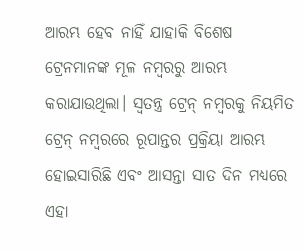ଆରମ୍ଭ ହେବ ନାହିଁ ଯାହାକି ବିଶେଷ ଟ୍ରେନମାନଙ୍କ ମୂଳ ନମ୍ବରରୁ ଆରମ୍ଭ କରାଯାଉଥିଲା। ସ୍ୱତନ୍ତ୍ର ଟ୍ରେନ୍ ନମ୍ବରକୁ ନିୟମିତ ଟ୍ରେନ୍ ନମ୍ବରରେ ରୂପାନ୍ତର ପ୍ରକ୍ରିୟା ଆରମ୍ଭ ହୋଇସାରିଛି ଏବଂ ଆସନ୍ତା ସାତ ଦିନ ମଧ୍ୟରେ ଏହା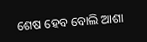ଶେଷ ହେବ ବୋଲି ଆଶା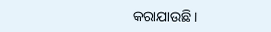କରାଯାଉଛି।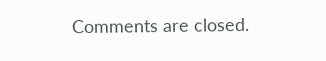Comments are closed.